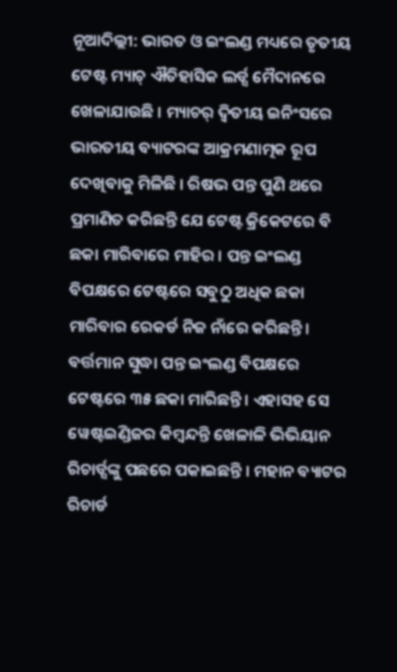ନୂଆଦିଲ୍ଲୀ: ଭାରତ ଓ ଇଂଲଣ୍ଡ ମଧ୍ୟରେ ତୃତୀୟ ଟେଷ୍ଟ ମ୍ୟାଚ୍ ଐତିହାସିକ ଲର୍ଡ୍ସ ମୈଦାନରେ ଖେଳାଯାଉଛି । ମ୍ୟାଚର୍ ଦ୍ୱିତୀୟ ଇନିଂସରେ ଭାରତୀୟ ବ୍ୟାଟରଙ୍କ ଆକ୍ରମଣାତ୍ମକ ରୂପ ଦେଖିବାକୁ ମିଳିଛି । ରିଷଭ ପନ୍ତ ପୁଣି ଥରେ ପ୍ରମାଣିତ କରିଛନ୍ତି ଯେ ଟେଷ୍ଟ କ୍ରିକେଟରେ ବି ଛକା ମାରିବାରେ ମାହିର । ପନ୍ତ ଇଂଲଣ୍ଡ ବିପକ୍ଷରେ ଟେଷ୍ଟରେ ସବୁଠୁ ଅଧିକ ଛକା ମାରିବାର ରେକର୍ଡ ନିଜ ନାଁରେ କରିଛନ୍ତି ।
ବର୍ତ୍ତମାନ ସୁଦ୍ଧା ପନ୍ତ ଇଂଲଣ୍ଡ ବିପକ୍ଷରେ ଟେଷ୍ଟରେ ୩୫ ଛକା ମାରିଛନ୍ତି । ଏହାସହ ସେ ୱେଷ୍ଟଇଣ୍ଡିଜର କିମ୍ୱନ୍ଦନ୍ତି ଖେଳାଳି ଭିଭିୟାନ ରିଚାର୍ଡ୍ସଙ୍କୁ ପଛରେ ପକାଇଛନ୍ତି । ମହାନ ବ୍ୟାଟର ରିଚାର୍ଡ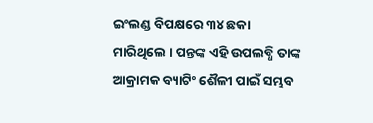ଇଂଲଣ୍ଡ ବିପକ୍ଷରେ ୩୪ ଛକା ମାରିଥିଲେ । ପନ୍ତଙ୍କ ଏହି ଉପଲବ୍ଧି ତାଙ୍କ ଆକ୍ରାମକ ବ୍ୟାଟିଂ ଶୈଳୀ ପାଇଁ ସମ୍ଭବ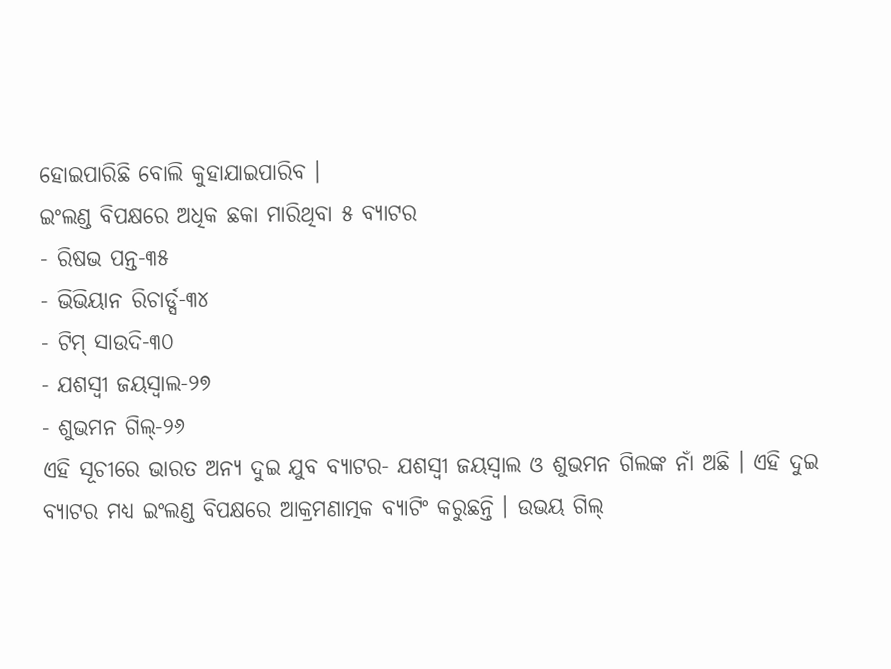ହୋଇପାରିଛି ବୋଲି କୁହାଯାଇପାରିବ ।
ଇଂଲଣ୍ଡ ବିପକ୍ଷରେ ଅଧିକ ଛକା ମାରିଥିବା ୫ ବ୍ୟାଟର
- ରିଷଭ ପନ୍ତ-୩୫
- ଭିଭିୟାନ ରିଚାର୍ଡ୍ସ-୩୪
- ଟିମ୍ ସାଉଦି-୩୦
- ଯଶସ୍ୱୀ ଜୟସ୍ୱାଲ-୨୭
- ଶୁଭମନ ଗିଲ୍-୨୬
ଏହି ସୂଚୀରେ ଭାରତ ଅନ୍ୟ ଦୁଇ ଯୁବ ବ୍ୟାଟର- ଯଶସ୍ୱୀ ଜୟସ୍ୱାଲ ଓ ଶୁଭମନ ଗିଲଙ୍କ ନାଁ ଅଛି । ଏହି ଦୁଇ ବ୍ୟାଟର ମଧ୍ୟ ଇଂଲଣ୍ଡ ବିପକ୍ଷରେ ଆକ୍ରମଣାତ୍ମକ ବ୍ୟାଟିଂ କରୁଛନ୍ତି । ଉଭୟ ଗିଲ୍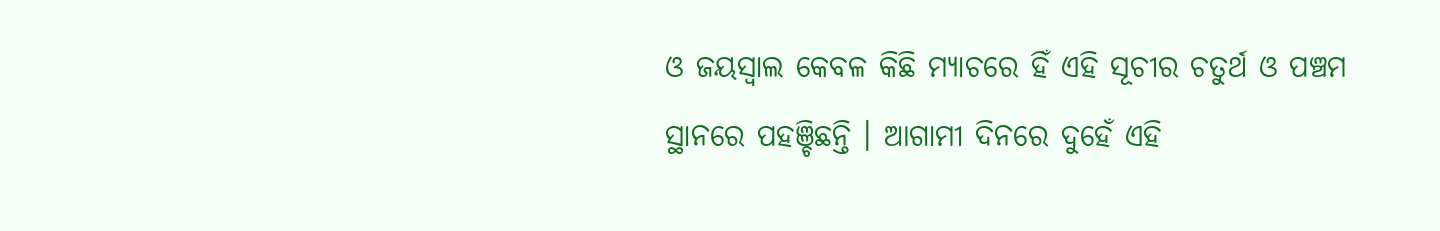ଓ ଜୟସ୍ୱାଲ କେବଳ କିଛି ମ୍ୟାଚରେ ହିଁ ଏହି ସୂଚୀର ଚତୁର୍ଥ ଓ ପଞ୍ଚମ ସ୍ଥାନରେ ପହଞ୍ଚିଛନ୍ତି । ଆଗାମୀ ଦିନରେ ଦୁହେଁ ଏହି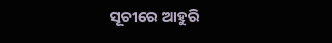ସୂଚୀରେ ଆହୁରି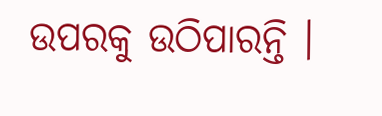ଉପରକୁ ଉଠିପାରନ୍ତି ।